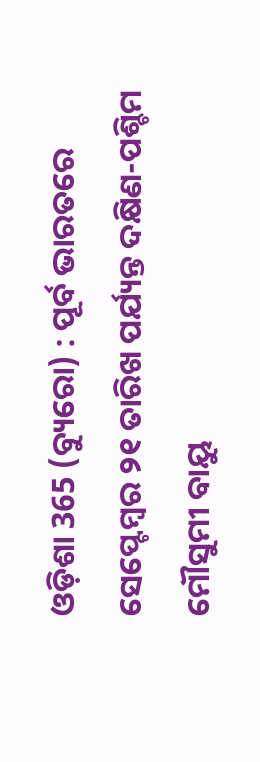ଓଡ଼ିଶା 365 (ବ୍ୟୁରୋ) : ପୂର୍ବ ଭାରତରେ ସେପ୍ଟେମ୍ବର ୨୧ ତାରିଖ ପର୍ଯ୍ୟନ୍ତ ଦକ୍ଷିଣ-ପଶ୍ଚିମ ମୌସୁମୀ ବାୟୁ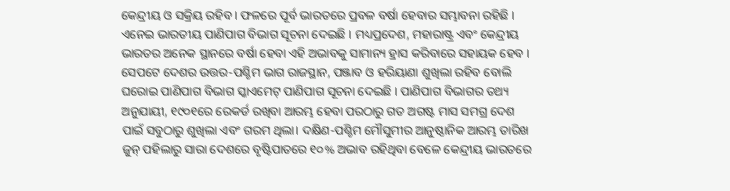କେନ୍ଦ୍ରୀୟ ଓ ସକ୍ରିୟ ରହିବ । ଫଳରେ ପୂର୍ବ ଭାରତରେ ପ୍ରବଳ ବର୍ଷା ହେବାର ସମ୍ଭାବନା ରହିଛି । ଏନେଇ ଭାରତୀୟ ପାଣିପାଗ ବିଭାଗ ସୂଚନା ଦେଇଛି । ମଧ୍ୟପ୍ରଦେଶ, ମହାରାଷ୍ଟ୍ର ଏବଂ କେନ୍ଦ୍ରୀୟ ଭାରତର ଅନେକ ସ୍ଥାନରେ ବର୍ଷା ହେବା ଏହି ଅଭାବକୁ ସାମାନ୍ୟ ହ୍ରାସ କରିବାରେ ସହାୟକ ହେବ । ସେପଟେ ଦେଶର ଉତ୍ତର-ପଶ୍ଚିମ ଭାଗ ରାଜସ୍ଥାନ, ପଞ୍ଜାବ ଓ ହରିୟାଣା ଶୁଖିଲା ରହିବ ବୋଲି ଘରୋଇ ପାଣିପାଗ ବିଭାଗ ସ୍କାଏମେଟ୍ ପାଣିପାଗ ସୂଚନା ଦେଇଛି । ପାଣିପାଗ ବିଭାଗର ତଥ୍ୟ ଅନୁଯାୟୀ, ୧୯୦୧ରେ ରେକର୍ଡ ରଖିବା ଆରମ୍ଭ ହେବା ପରଠାରୁ ଗତ ଅଗଷ୍ଟ ମାସ ସମଗ୍ର ଦେଶ ପାଇଁ ସବୁଠାରୁ ଶୁଖିଲା ଏବଂ ଗରମ ଥିଲା। ଦକ୍ଷିଣ-ପଶ୍ଚିମ ମୌସୁମୀର ଆନୁଷ୍ଠାନିକ ଆରମ୍ଭ ତାରିଖ ଜୁନ୍ ପହିଲାରୁ ସାରା ଦେଶରେ ବୃଷ୍ଟିପାତରେ ୧୦% ଅଭାବ ରହିଥିବା ବେଳେ କେନ୍ଦ୍ରୀୟ ଭାରତରେ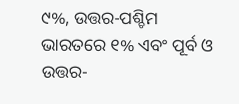୯%, ଉତ୍ତର-ପଶ୍ଚିମ ଭାରତରେ ୧% ଏବଂ ପୂର୍ବ ଓ ଉତ୍ତର-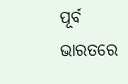ପୂର୍ବ ଭାରତରେ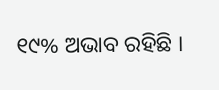୧୯% ଅଭାବ ରହିଛି ।